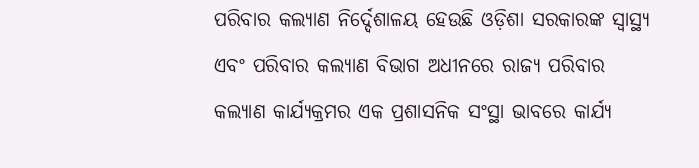ପରିବାର କଲ୍ୟାଣ ନିର୍ଦ୍ଦେଶାଳୟ ହେଉଛି ଓଡ଼ିଶା ସରକାରଙ୍କ ସ୍ୱାସ୍ଥ୍ୟ ଏବଂ ପରିବାର କଲ୍ୟାଣ ବିଭାଗ ଅଧୀନରେ ରାଜ୍ୟ ପରିବାର କଲ୍ୟାଣ କାର୍ଯ୍ୟକ୍ରମର ଏକ ପ୍ରଶାସନିକ ସଂସ୍ଥା ଭାବରେ କାର୍ଯ୍ୟ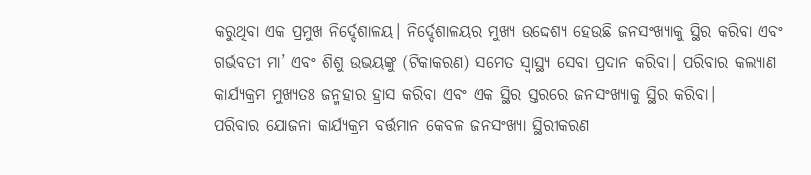କରୁଥିବା ଏକ ପ୍ରମୁଖ ନିର୍ଦ୍ଦେଶାଳୟ। ନିର୍ଦ୍ଦେଶାଳୟର ମୁଖ୍ୟ ଉଦ୍ଦେଶ୍ୟ ହେଉଛି ଜନସଂଖ୍ୟାକୁ ସ୍ଥିର କରିବା ଏବଂ ଗର୍ଭବତୀ ମା’ ଏବଂ ଶିଶୁ ଉଭୟଙ୍କୁ (ଟିକାକରଣ) ସମେତ ସ୍ୱାସ୍ଥ୍ୟ ସେବା ପ୍ରଦାନ କରିବା। ପରିବାର କଲ୍ୟାଣ କାର୍ଯ୍ୟକ୍ରମ ମୁଖ୍ୟତଃ ଜନ୍ମହାର ହ୍ରାସ କରିବା ଏବଂ ଏକ ସ୍ଥିର ସ୍ତରରେ ଜନସଂଖ୍ୟାକୁ ସ୍ଥିର କରିବା।
ପରିବାର ଯୋଜନା କାର୍ଯ୍ୟକ୍ରମ ବର୍ତ୍ତମାନ କେବଳ ଜନସଂଖ୍ୟା ସ୍ଥିରୀକରଣ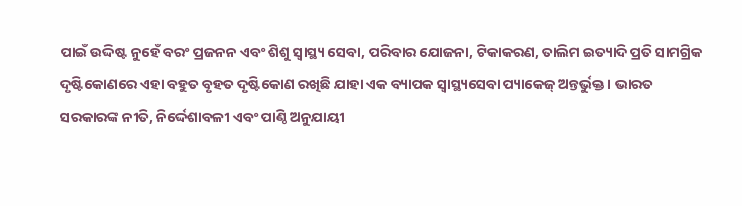ପାଇଁ ଉଦ୍ଦିଷ୍ଟ ନୁହେଁ ବରଂ ପ୍ରଜନନ ଏବଂ ଶିଶୁ ସ୍ୱାସ୍ଥ୍ୟ ସେବା, ପରିବାର ଯୋଜନା, ଟିକାକରଣ, ତାଲିମ ଇତ୍ୟାଦି ପ୍ରତି ସାମଗ୍ରିକ ଦୃଷ୍ଟିକୋଣରେ ଏହା ବହୁତ ବୃହତ ଦୃଷ୍ଟିକୋଣ ରଖିଛି ଯାହା ଏକ ବ୍ୟାପକ ସ୍ୱାସ୍ଥ୍ୟସେବା ପ୍ୟାକେଜ୍ ଅନ୍ତର୍ଭୁକ୍ତ। ଭାରତ ସରକାରଙ୍କ ନୀତି, ନିର୍ଦ୍ଦେଶାବଳୀ ଏବଂ ପାଣ୍ଠି ଅନୁଯାୟୀ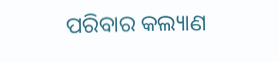ପରିବାର କଲ୍ୟାଣ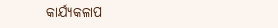କାର୍ଯ୍ୟକଳାପ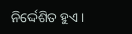ନିର୍ଦ୍ଦେଶିତ ହୁଏ।